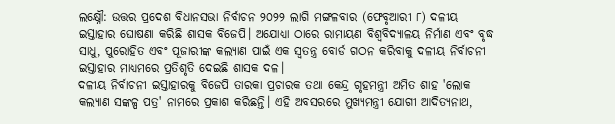ଲକ୍ଷ୍ନୌ: ଉତ୍ତର ପ୍ରଦେଶ ବିଧାନସଭା ନିର୍ବାଚନ ୨୦୨୨ ଲାଗି ମଙ୍ଗଳବାର (ଫେବୃଆରୀ ୮) ଦଳୀୟ ଇସ୍ତାହାର ଘୋଷଣା କରିଛି ଶାସକ ବିଜେପି। ଅଯୋଧ୍ୟା ଠାରେ ରାମାୟଣ ବିଶ୍ୱବିଦ୍ୟାଳୟ ନିର୍ମାଣ ଏବଂ ବୃଦ୍ଧ ସାଧୁ, ପୁରୋହିତ ଏବଂ ପୂଜାରୀଙ୍କ କଲ୍ୟାଣ ପାଇଁ ଏକ ସ୍ୱତନ୍ତ୍ର ବୋର୍ଡ ଗଠନ କରିବାକୁ ଦଳୀୟ ନିର୍ବାଚନୀ ଇସ୍ତାହାର ମାଧ୍ୟମରେ ପ୍ରତିଶୃତି ଦେଇଛି ଶାସକ ଦଳ।
ଦଳୀୟ ନିର୍ବାଚନୀ ଇସ୍ତାହାରକୁ ବିଜେପି ତାରକା ପ୍ରଚାରକ ତଥା କେନ୍ଦ୍ର ଗୃହମନ୍ତ୍ରୀ ଅମିତ ଶାହ 'ଲୋକ କଲ୍ୟାଣ ସଙ୍କଳ୍ପ ପତ୍ର' ନାମରେ ପ୍ରକାଶ କରିଛନ୍ତି। ଏହି ଅବସରରେ ମୁଖ୍ୟମନ୍ତ୍ରୀ ଯୋଗୀ ଆଦିତ୍ୟନାଥ,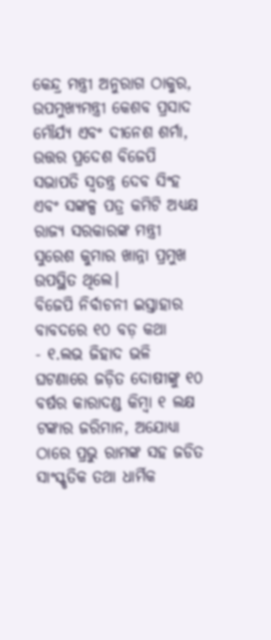କେନ୍ଦ୍ର ମନ୍ତ୍ରୀ ଅନୁରାଗ ଠାକୁର, ଉପମୁଖ୍ୟମନ୍ତ୍ରୀ କେଶବ ପ୍ରସାଦ ମୌର୍ଯ୍ୟ ଏବଂ ଦୀନେଶ ଶର୍ମା, ଉତ୍ତର ପ୍ରଦେଶ ବିଜେପି ସଭାପତି ସ୍ୱତନ୍ତ୍ର ଦେବ ସିଂହ ଏବଂ ସଙ୍କଳ୍ପ ପତ୍ର କମିଟି ଅଧ୍ୟକ୍ଷ ରାଜ୍ୟ ସରକାରଙ୍କ ମନ୍ତ୍ରୀ ସୁରେଶ କୁମାର ଖାନ୍ନା ପ୍ରମୁଖ ଉପସ୍ଥିତ ଥିଲେ।
ବିଜେପି ନିର୍ବାଚନୀ ଇସ୍ତାହାର ବାବଦରେ ୧୦ ବଡ଼ କଥା
- ୧.ଲଭ ଜିହାଦ ଭଳି ଘଟଣାରେ ଜଡ଼ିତ ଦୋଷୀଙ୍କୁ ୧୦ ବର୍ଷର କାରାଦଣ୍ଡ କିମ୍ବା ୧ ଲକ୍ଷ ଟଙ୍କାର ଜରିମାନ, ଅଯୋଧ୍ୟା ଠାରେ ପ୍ରଭୁ ରାମଙ୍କ ସହ ଜଡିତ ସାଂସ୍କୃତିକ ତଥା ଧାର୍ମିକ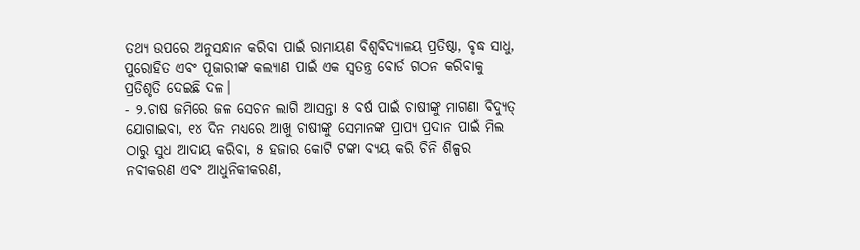ତଥ୍ୟ ଉପରେ ଅନୁସନ୍ଧାନ କରିବା ପାଇଁ ରାମାୟଣ ବିଶ୍ୱବିଦ୍ୟାଳୟ ପ୍ରତିଷ୍ଠା, ବୃଦ୍ଧ ସାଧୁ, ପୁରୋହିତ ଏବଂ ପୂଜାରୀଙ୍କ କଲ୍ୟାଣ ପାଇଁ ଏକ ସ୍ୱତନ୍ତ୍ର ବୋର୍ଡ ଗଠନ କରିବାକୁ ପ୍ରତିଶୃତି ଦେଇଛି ଦଳ।
- ୨.ଚାଷ ଜମିରେ ଜଳ ସେଚନ ଲାଗି ଆସନ୍ତା ୫ ବର୍ଷ ପାଇଁ ଚାଷୀଙ୍କୁ ମାଗଣା ବିଦ୍ୟୁତ୍ ଯୋଗାଇବା, ୧୪ ଦିନ ମଧ୍ୟରେ ଆଖୁ ଚାଷୀଙ୍କୁ ସେମାନଙ୍କ ପ୍ରାପ୍ୟ ପ୍ରଦାନ ପାଇଁ ମିଲ ଠାରୁ ସୁଧ ଆଦାୟ କରିବା, ୫ ହଜାର କୋଟି ଟଙ୍କା ବ୍ୟୟ କରି ଚିନି ଶିଳ୍ପର ନବୀକରଣ ଏବଂ ଆଧୁନିକୀକରଣ,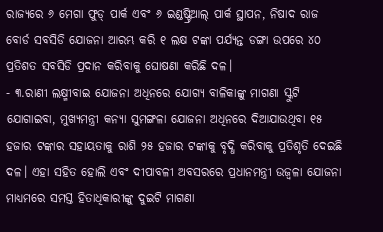ରାଜ୍ୟରେ ୬ ମେଗା ଫୁଡ୍ ପାର୍କ ଏବଂ ୬ ଇଣ୍ଡଷ୍ଟ୍ରିଆଲ୍ ପାର୍କ ସ୍ଥାପନ, ନିଷାଦ ରାଜ ବୋର୍ଡ ସବସିଡି ଯୋଜନା ଆରମ୍ଭ କରି ୧ ଲକ୍ଷ ଟଙ୍କା ପର୍ଯ୍ୟନ୍ତ ଡଙ୍ଗା ଉପରେ ୪୦ ପ୍ରତିଶତ ସବସିଡି ପ୍ରଦାନ କରିବାକୁ ଘୋଷଣା କରିଛି ଦଳ।
- ୩.ରାଣୀ ଲକ୍ଷ୍ମୀବାଇ ଯୋଜନା ଅଧିନରେ ଯୋଗ୍ୟ ବାଳିକାଙ୍କୁ ମାଗଣା ସ୍କୁଟି ଯୋଗାଇବା, ମୁଖ୍ୟମନ୍ତ୍ରୀ କନ୍ୟା ସୁମଙ୍ଗଳା ଯୋଜନା ଅଧିନରେ ଦିଆଯାଉଥିବା ୧୫ ହଜାର ଟଙ୍କାର ସହାୟତାକୁ ରାଶି ୨୫ ହଜାର ଟଙ୍କାକୁ ବୃଦ୍ଧି କରିବାକୁ ପ୍ରତିଶୃତି ଦେଇଛି ଦଳ। ଏହା ସହିତ ହୋଲି ଏବଂ ଦୀପାବଳୀ ଅବସରରେ ପ୍ରଧାନମନ୍ତ୍ରୀ ଉଜ୍ୱଳା ଯୋଜନା ମାଧ୍ୟମରେ ସମସ୍ତ ହିତାଧିକାରୀଙ୍କୁ ଦୁଇଟି ମାଗଣା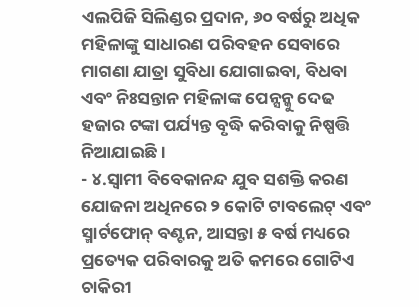ଏଲପିଜି ସିଲିଣ୍ଡର ପ୍ରଦାନ, ୬୦ ବର୍ଷରୁ ଅଧିକ ମହିଳାଙ୍କୁ ସାଧାରଣ ପରିବହନ ସେବାରେ ମାଗଣା ଯାତ୍ରା ସୁବିଧା ଯୋଗାଇବା, ବିଧବା ଏବଂ ନିଃସନ୍ତାନ ମହିଳାଙ୍କ ପେନ୍ସନ୍କୁ ଦେଢ ହଜାର ଟଙ୍କା ପର୍ଯ୍ୟନ୍ତ ବୃଦ୍ଧି କରିବାକୁ ନିଷ୍ପତ୍ତି ନିଆଯାଇଛି।
- ୪.ସ୍ୱାମୀ ବିବେକାନନ୍ଦ ଯୁବ ସଶକ୍ତି କରଣ ଯୋଜନା ଅଧିନରେ ୨ କୋଟି ଟାବଲେଟ୍ ଏବଂ ସ୍ମାର୍ଟଫୋନ୍ ବଣ୍ଟନ, ଆସନ୍ତା ୫ ବର୍ଷ ମଧ୍ୟରେ ପ୍ରତ୍ୟେକ ପରିବାରକୁ ଅତି କମରେ ଗୋଟିଏ ଚାକିରୀ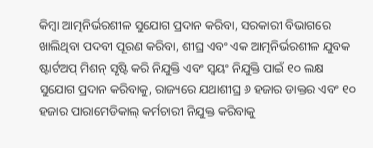କିମ୍ବା ଆତ୍ମନିର୍ଭରଶୀଳ ସୁଯୋଗ ପ୍ରଦାନ କରିବା, ସରକାରୀ ବିଭାଗରେ ଖାଲିଥିବା ପଦବୀ ପୂରଣ କରିବା, ଶୀଘ୍ର ଏବଂ ଏକ ଆତ୍ମନିର୍ଭରଶୀଳ ଯୁବକ ଷ୍ଟାର୍ଟଅପ୍ ମିଶନ୍ ସୃଷ୍ଟି କରି ନିଯୁକ୍ତି ଏବଂ ସ୍ୱୟଂ ନିଯୁକ୍ତି ପାଇଁ ୧୦ ଲକ୍ଷ ସୁଯୋଗ ପ୍ରଦାନ କରିବାକୁ, ରାଜ୍ୟରେ ଯଥାଶୀଘ୍ର ୬ ହଜାର ଡାକ୍ତର ଏବଂ ୧୦ ହଜାର ପାରାମେଡିକାଲ୍ କର୍ମଚାରୀ ନିଯୁକ୍ତ କରିବାକୁ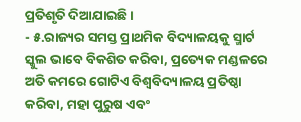ପ୍ରତିଶୃତି ଦିଆଯାଇଛି।
- ୫.ରାଜ୍ୟର ସମସ୍ତ ପ୍ରାଥମିକ ବିଦ୍ୟାଳୟକୁ ସ୍ମାର୍ଟ ସ୍କୁଲ ଭାବେ ବିକଶିତ କରିବା, ପ୍ରତ୍ୟେକ ମଣ୍ଡଳରେ ଅତି କମରେ ଗୋଟିଏ ବିଶ୍ୱବିଦ୍ୟାଳୟ ପ୍ରତିଷ୍ଠା କରିବା, ମହା ପୁରୁଷ ଏବଂ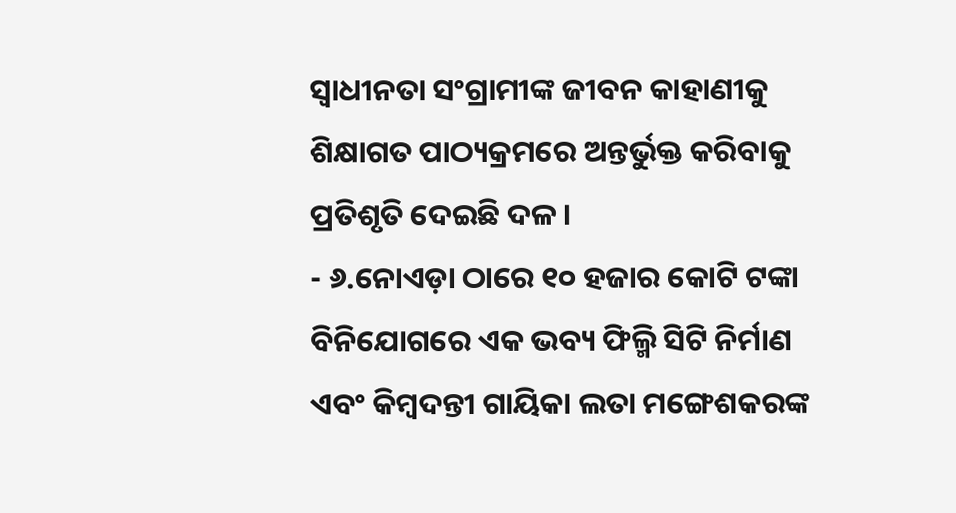ସ୍ୱାଧୀନତା ସଂଗ୍ରାମୀଙ୍କ ଜୀବନ କାହାଣୀକୁ ଶିକ୍ଷାଗତ ପାଠ୍ୟକ୍ରମରେ ଅନ୍ତର୍ଭୁକ୍ତ କରିବାକୁ ପ୍ରତିଶୃତି ଦେଇଛି ଦଳ।
- ୬.ନୋଏଡ଼ା ଠାରେ ୧୦ ହଜାର କୋଟି ଟଙ୍କା ବିନିଯୋଗରେ ଏକ ଭବ୍ୟ ଫିଲ୍ମି ସିଟି ନିର୍ମାଣ ଏବଂ କିମ୍ବଦନ୍ତୀ ଗାୟିକା ଲତା ମଙ୍ଗେଶକରଙ୍କ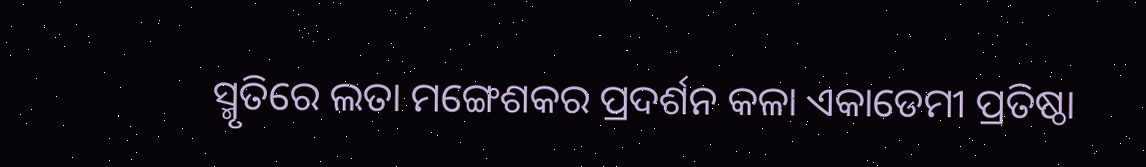ସ୍ମୃତିରେ ଲତା ମଙ୍ଗେଶକର ପ୍ରଦର୍ଶନ କଳା ଏକାଡେମୀ ପ୍ରତିଷ୍ଠା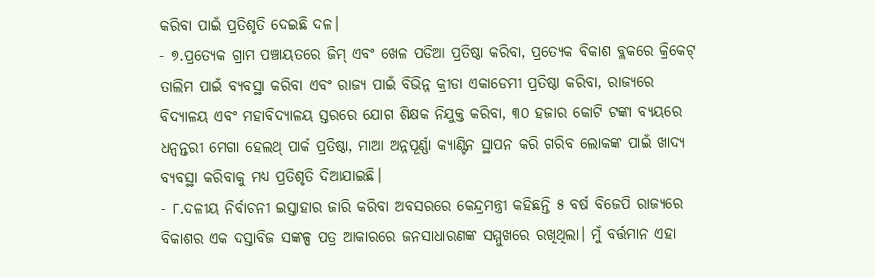କରିବା ପାଇଁ ପ୍ରତିଶୃତି ଦେଇଛି ଦଳ।
- ୭.ପ୍ରତ୍ୟେକ ଗ୍ରାମ ପଞ୍ଚାୟତରେ ଜିମ୍ ଏବଂ ଖେଳ ପଡିଆ ପ୍ରତିଷ୍ଠା କରିବା, ପ୍ରତ୍ୟେକ ବିକାଶ ବ୍ଲକରେ କ୍ରିକେଟ୍ ତାଲିମ ପାଇଁ ବ୍ୟବସ୍ଥା କରିବା ଏବଂ ରାଜ୍ୟ ପାଇଁ ବିଭିନ୍ନ କ୍ରୀଡା ଏକାଡେମୀ ପ୍ରତିଷ୍ଠା କରିବା, ରାଜ୍ୟରେ ବିଦ୍ୟାଳୟ ଏବଂ ମହାବିଦ୍ୟାଳୟ ସ୍ତରରେ ଯୋଗ ଶିକ୍ଷକ ନିଯୁକ୍ତ କରିବା, ୩୦ ହଜାର କୋଟି ଟଙ୍କା ବ୍ୟୟରେ ଧନ୍ୱନ୍ତରୀ ମେଗା ହେଲଥ୍ ପାର୍କ ପ୍ରତିଷ୍ଠା, ମାଆ ଅନ୍ନପୂର୍ଣ୍ଣା କ୍ୟାଣ୍ଟିନ ସ୍ଥାପନ କରି ଗରିବ ଲୋକଙ୍କ ପାଇଁ ଖାଦ୍ୟ ବ୍ୟବସ୍ଥା କରିବାକୁ ମଧ୍ୟ ପ୍ରତିଶୃତି ଦିଆଯାଇଛି।
- ୮.ଦଳୀୟ ନିର୍ବାଚନୀ ଇସ୍ତାହାର ଜାରି କରିବା ଅବସରରେ କେନ୍ଦ୍ରମନ୍ତ୍ରୀ କହିଛନ୍ତି ୫ ବର୍ଷ ବିଜେପି ରାଜ୍ୟରେ ବିକାଶର ଏକ ଦସ୍ତାବିଜ ସଙ୍କଳ୍ପ ପତ୍ର ଆକାରରେ ଜନସାଧାରଣଙ୍କ ସମ୍ମୁଖରେ ରଖିଥିଲା। ମୁଁ ବର୍ତ୍ତମାନ ଏହା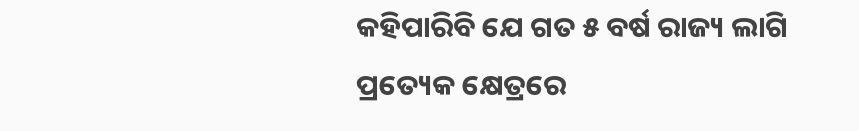କହିପାରିବି ଯେ ଗତ ୫ ବର୍ଷ ରାଜ୍ୟ ଲାଗି ପ୍ରତ୍ୟେକ କ୍ଷେତ୍ରରେ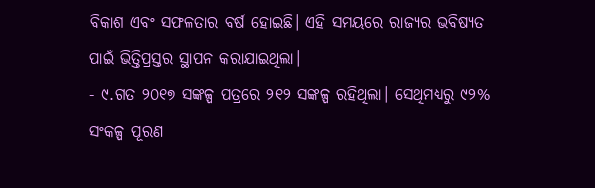ବିକାଶ ଏବଂ ସଫଳତାର ବର୍ଷ ହୋଇଛି। ଏହି ସମୟରେ ରାଜ୍ୟର ଭବିଷ୍ୟତ ପାଇଁ ଭିତ୍ତିପ୍ରସ୍ତର ସ୍ଥାପନ କରାଯାଇଥିଲା।
- ୯.ଗତ ୨୦୧୭ ସଙ୍କଳ୍ପ ପତ୍ରରେ ୨୧୨ ସଙ୍କଳ୍ପ ରହିଥିଲା। ସେଥିମଧ୍ୟରୁ ୯୨% ସଂକଳ୍ପ ପୂରଣ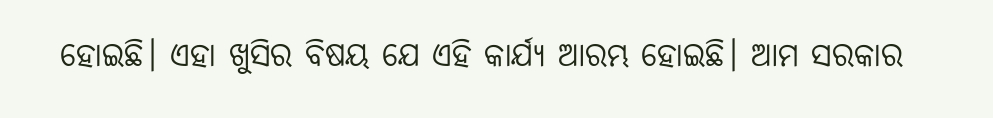ହୋଇଛି। ଏହା ଖୁସିର ବିଷୟ ଯେ ଏହି କାର୍ଯ୍ୟ ଆରମ୍ଭ ହୋଇଛି। ଆମ ସରକାର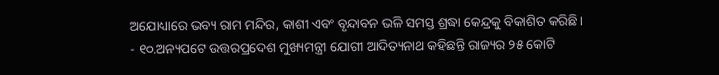ଅଯୋଧ୍ୟାରେ ଭବ୍ୟ ରାମ ମନ୍ଦିର, କାଶୀ ଏବଂ ବୃନ୍ଦାବନ ଭଳି ସମସ୍ତ ଶ୍ରଦ୍ଧା କେନ୍ଦ୍ରକୁ ବିକାଶିତ କରିଛି।
- ୧୦.ଅନ୍ୟପଟେ ଉତ୍ତରପ୍ରଦେଶ ମୁଖ୍ୟମନ୍ତ୍ରୀ ଯୋଗୀ ଆଦିତ୍ୟନାଥ କହିଛନ୍ତି ରାଜ୍ୟର ୨୫ କୋଟି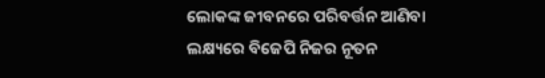ଲୋକଙ୍କ ଜୀବନରେ ପରିବର୍ତ୍ତନ ଆଣିବା ଲକ୍ଷ୍ୟରେ ବିଜେପି ନିଜର ନୂତନ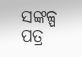ସଙ୍କଳ୍ପ ପତ୍ର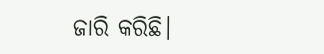ଜାରି କରିଛି।